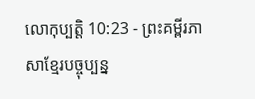លោកុប្បត្តិ 10:23 - ព្រះគម្ពីរភាសាខ្មែរបច្ចុប្បន្ន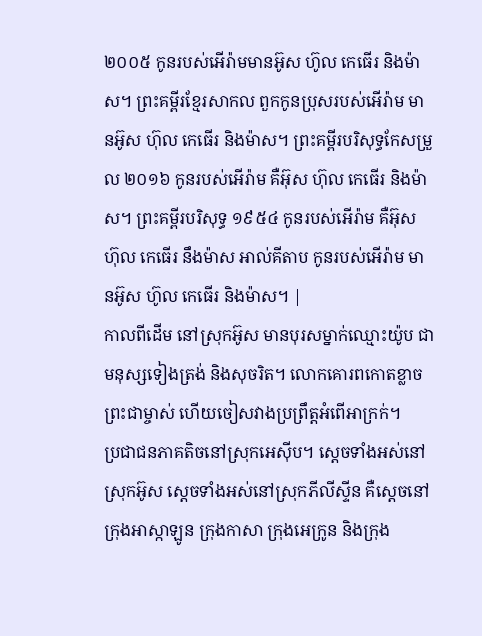២០០៥ កូនរបស់អើរ៉ាមមានអ៊ូស ហ៊ូល កេធើរ និងម៉ាស។ ព្រះគម្ពីរខ្មែរសាកល ពួកកូនប្រុសរបស់អើរ៉ាម មានអ៊ូស ហ៊ុល កេធើរ និងម៉ាស។ ព្រះគម្ពីរបរិសុទ្ធកែសម្រួល ២០១៦ កូនរបស់អើរ៉ាម គឺអ៊ុស ហ៊ុល កេធើរ និងម៉ាស។ ព្រះគម្ពីរបរិសុទ្ធ ១៩៥៤ កូនរបស់អើរ៉ាម គឺអ៊ុស ហ៊ុល កេធើរ នឹងម៉ាស អាល់គីតាប កូនរបស់អើរ៉ាម មានអ៊ូស ហ៊ូល កេធើរ និងម៉ាស។ |
កាលពីដើម នៅស្រុកអ៊ូស មានបុរសម្នាក់ឈ្មោះយ៉ូប ជាមនុស្សទៀងត្រង់ និងសុចរិត។ លោកគោរពកោតខ្លាចព្រះជាម្ចាស់ ហើយចៀសវាងប្រព្រឹត្តអំពើអាក្រក់។
ប្រជាជនភាគតិចនៅស្រុកអេស៊ីប។ ស្ដេចទាំងអស់នៅស្រុកអ៊ូស ស្ដេចទាំងអស់នៅស្រុកភីលីស្ទីន គឺស្ដេចនៅក្រុងអាស្កាឡូន ក្រុងកាសា ក្រុងអេក្រូន និងក្រុង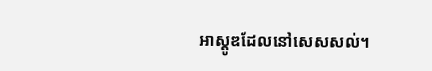អាស្តូឌដែលនៅសេសសល់។